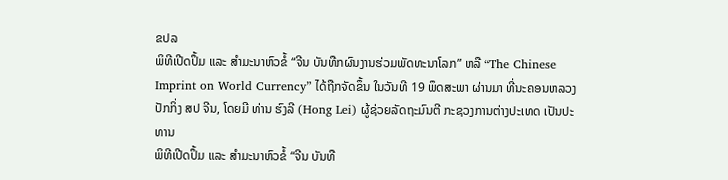ຂປລ
ພິທີເປີດປຶ້ມ ແລະ ສໍາມະນາຫົວຂໍ້ “ຈີນ ບັນທືກຜົນງານຮ່ວມພັດທະນາໂລກ” ຫລື “The Chinese Imprint on World Currency” ໄດ້ຖືກຈັດຂຶ້ນ ໃນວັນທີ 19 ພຶດສະພາ ຜ່ານມາ ທີ່ນະຄອນຫລວງປັກກິ່ງ ສປ ຈີນ, ໂດຍມີ ທ່ານ ຮົງລີ (Hong Lei) ຜູ້ຊ່ວຍລັດຖະມົນຕີ ກະຊວງການຕ່າງປະເທດ ເປັນປະທານ
ພິທີເປີດປຶ້ມ ແລະ ສໍາມະນາຫົວຂໍ້ “ຈີນ ບັນທື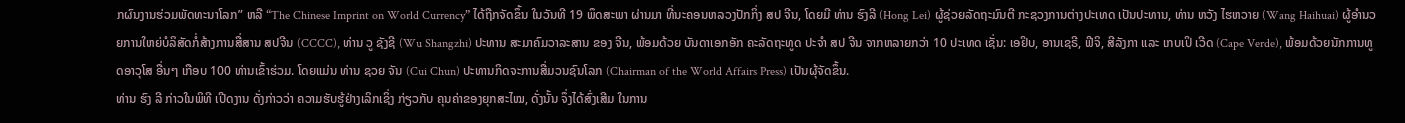ກຜົນງານຮ່ວມພັດທະນາໂລກ” ຫລື “The Chinese Imprint on World Currency” ໄດ້ຖືກຈັດຂຶ້ນ ໃນວັນທີ 19 ພຶດສະພາ ຜ່ານມາ ທີ່ນະຄອນຫລວງປັກກິ່ງ ສປ ຈີນ, ໂດຍມີ ທ່ານ ຮົງລີ (Hong Lei) ຜູ້ຊ່ວຍລັດຖະມົນຕີ ກະຊວງການຕ່າງປະເທດ ເປັນປະທານ, ທ່ານ ຫວັງ ໄຮຫວາຍ (Wang Haihuai) ຜູ້ອໍານວຍການໃຫຍ່ບໍລິສັດກໍ່ສ້າງການສື່ສານ ສປຈີນ (CCCC), ທ່ານ ວູ ຊັງຊີ (Wu Shangzhi) ປະທານ ສະມາຄົມວາລະສານ ຂອງ ຈີນ, ພ້ອມດ້ວຍ ບັນດາເອກອັກ ຄະລັດຖະທູດ ປະຈໍາ ສປ ຈີນ ຈາກຫລາຍກວ່າ 10 ປະເທດ ເຊັ່ນ: ເອຢິບ, ອານເຊຣີ, ຟີຈິ, ສີລັງກາ ແລະ ເກບເປິ ເວີດ (Cape Verde), ພ້ອມດ້ວຍນັກການທູດອາວຸໂສ ອື່ນໆ ເກືອບ 100 ທ່ານເຂົ້າຮ່ວມ. ໂດຍແມ່ນ ທ່ານ ຊວຍ ຈັນ (Cui Chun) ປະທານກິດຈະການສື່ມວນຊົນໂລກ (Chairman of the World Affairs Press) ເປັນຜຸ້ຈັດຂຶ້ນ.
ທ່ານ ຮົງ ລີ ກ່າວໃນພິທີ ເປີດງານ ດັ່ງກ່າວວ່າ ຄວາມຮັບຮູ້ຢ່າງເລິກເຊິ່ງ ກ່ຽວກັບ ຄຸນຄ່າຂອງຍຸກສະໄໝ, ດັ່ງນັ້ນ ຈຶ່ງໄດ້ສົ່ງເສີມ ໃນການ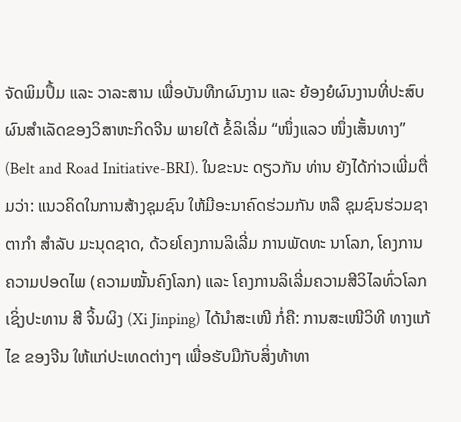ຈັດພິມປຶ້ມ ແລະ ວາລະສານ ເພື່ອບັນທືກຜົນງານ ແລະ ຍ້ອງຍໍຜົນງານທີ່ປະສົບຜົນສໍາເລັດຂອງວິສາຫະກິດຈີນ ພາຍໃຕ້ ຂໍ້ລິເລີ່ມ “ໜຶ່ງແລວ ໜຶ່ງເສັ້ນທາງ” (Belt and Road Initiative-BRI). ໃນຂະນະ ດຽວກັນ ທ່ານ ຍັງໄດ້ກ່າວເພີ່ມຕື່ມວ່າ: ແນວຄິດໃນການສ້າງຊຸມຊົນ ໃຫ້ມີອະນາຄົດຮ່ວມກັນ ຫລື ຊຸມຊົນຮ່ວມຊາຕາກໍາ ສໍາລັບ ມະນຸດຊາດ, ດ້ວຍໂຄງການລິເລີ່ມ ການພັດທະ ນາໂລກ, ໂຄງການ ຄວາມປອດໄພ (ຄວາມໝັ້ນຄົງໂລກ) ແລະ ໂຄງການລິເລີ່ມຄວາມສີວິໄລທົ່ວໂລກ ເຊິ່ງປະທານ ສີ ຈິ້ນຜິງ (Xi Jinping) ໄດ້ນໍາສະເໜີ ກໍ່ຄື: ການສະເໜີວິທີ ທາງແກ້ໄຂ ຂອງຈີນ ໃຫ້ແກ່ປະເທດຕ່າງໆ ເພື່ອຮັບມືກັບສິ່ງທ້າທາ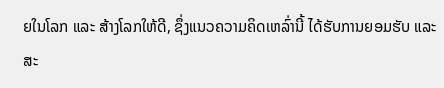ຍໃນໂລກ ແລະ ສ້າງໂລກໃຫ້ດີ, ຊຶ່ງແນວຄວາມຄິດເຫລົ່ານີ້ ໄດ້ຮັບການຍອມຮັບ ແລະ ສະ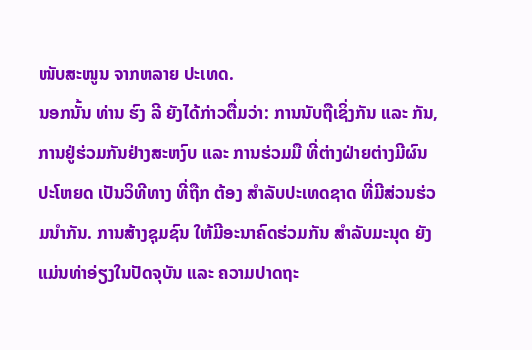ໜັບສະໜູນ ຈາກຫລາຍ ປະເທດ.
ນອກນັ້ນ ທ່ານ ຮົງ ລີ ຍັງໄດ້ກ່າວຕື່ມວ່າ: ການນັບຖືເຊິ່ງກັນ ແລະ ກັນ, ການຢູ່ຮ່ວມກັນຢ່າງສະຫງົບ ແລະ ການຮ່ວມມື ທີ່ຕ່າງຝ່າຍຕ່າງມີຜົນປະໂຫຍດ ເປັນວິທີທາງ ທີ່ຖືກ ຕ້ອງ ສໍາລັບປະເທດຊາດ ທີ່ມີສ່ວນຮ່ວມນໍາກັນ. ການສ້າງຊຸມຊົນ ໃຫ້ມີອະນາຄົດຮ່ວມກັນ ສໍາລັບມະນຸດ ຍັງແມ່ນທ່າອ່ຽງໃນປັດຈຸບັນ ແລະ ຄວາມປາດຖະ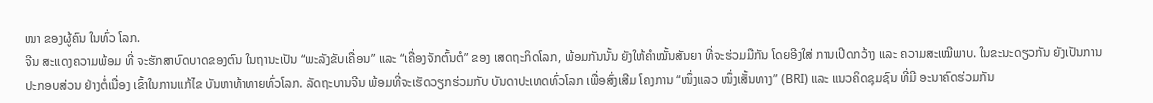ໜາ ຂອງຜູ້ຄົນ ໃນທົ່ວ ໂລກ.
ຈີນ ສະແດງຄວາມພ້ອມ ທີ່ ຈະຮັກສາບົດບາດຂອງຕົນ ໃນຖານະເປັນ “ພະລັງຂັບເຄື່ອນ” ແລະ “ເຄື່ອງຈັກຕົ້ນຕໍ” ຂອງ ເສດຖະກິດໂລກ, ພ້ອມກັນນັ້ນ ຍັງໃຫ້ຄໍາໝັ້ນສັນຍາ ທີ່ຈະຮ່ວມມືກັນ ໂດຍອີງໃສ່ ການເປີດກວ້າງ ແລະ ຄວາມສະເໝີພາບ. ໃນຂະນະດຽວກັນ ຍັງເປັນການ ປະກອບສ່ວນ ຢ່າງຕໍ່ເນື່ອງ ເຂົ້າໃນການແກ້ໄຂ ບັນຫາທ້າທາຍທົ່ວໂລກ. ລັດຖະບານຈີນ ພ້ອມທີ່ຈະເຮັດວຽກຮ່ວມກັບ ບັນດາປະເທດທົ່ວໂລກ ເພື່ອສົ່ງເສີມ ໂຄງການ “ໜຶ່ງແລວ ໜຶ່ງເສັ້ນທາງ” (BRI) ແລະ ແນວຄິດຊຸມຊົນ ທີ່ມີ ອະນາຄົດຮ່ວມກັນ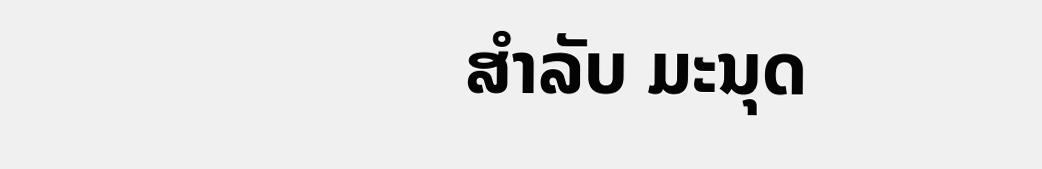ສໍາລັບ ມະນຸດ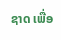ຊາດ ເພື່ອ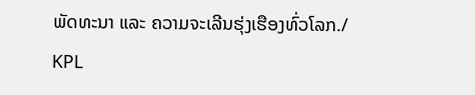ພັດທະນາ ແລະ ຄວາມຈະເລີນຮຸ່ງເຮືອງທົ່ວໂລກ./
KPL